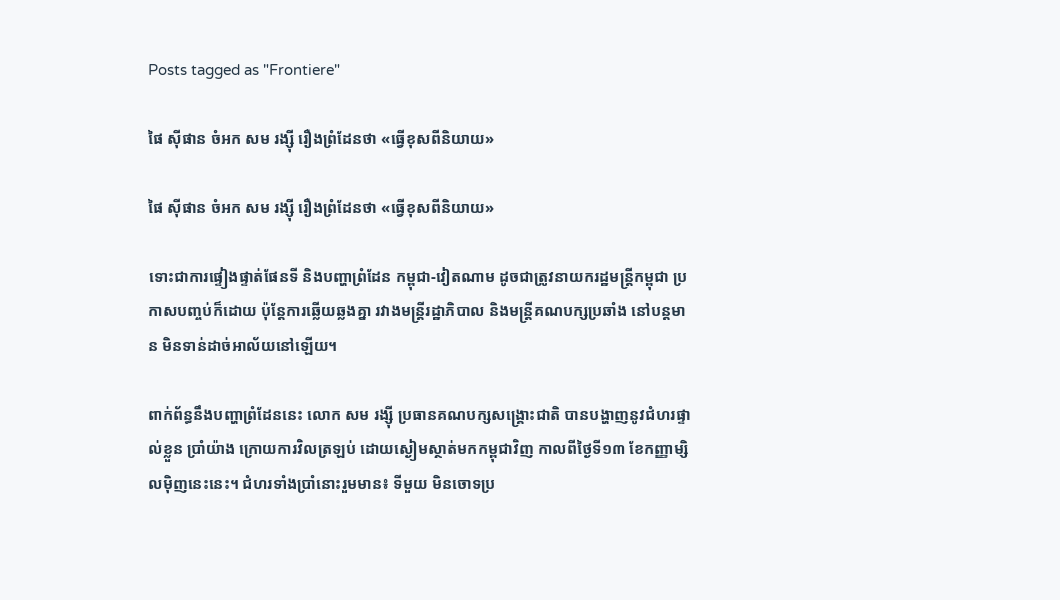Posts tagged as "Frontiere"

ផៃ ស៊ីផាន ចំអក សម រង្ស៊ី រឿងព្រំដែនថា «ធ្វើខុសពីនិយាយ»

ផៃ ស៊ីផាន ចំអក សម រង្ស៊ី រឿងព្រំដែនថា «ធ្វើខុសពីនិយាយ»

ទោះជាការផ្ទៀងផ្ទាត់ផែនទី និងបញ្ហាព្រំដែន កម្ពុជា-វៀតណាម ដូចជាត្រូវនាយករដ្ឋមន្រ្តីកម្ពុជា ប្រកាសបញ្ចប់ក៏ដោយ ប៉ុន្តែការឆ្លើយឆ្លងគ្នា រវាងមន្ត្រីរដ្ឋាភិបាល និងមន្ត្រីគណបក្សប្រឆាំង នៅបន្តមាន មិនទាន់ដាច់អាល័យនៅឡើយ។

ពាក់ព័ន្ធនឹងបញ្ហាព្រំដែននេះ លោក សម រង្ស៊ី ប្រធានគណបក្សសង្គ្រោះជាតិ បានបង្ហាញនូវជំហរផ្ទាល់ខ្លួន ប្រាំយ៉ាង ក្រោយការវិលត្រឡប់ ដោយស្ងៀមស្ថាត់មកកម្ពុជាវិញ កាលពីថ្ងៃទី១៣ ខែកញ្ញាម្សិលម៉ិញនេះនេះ។ ជំហរទាំងប្រាំនោះរួមមាន៖ ទីមួយ មិនចោទប្រ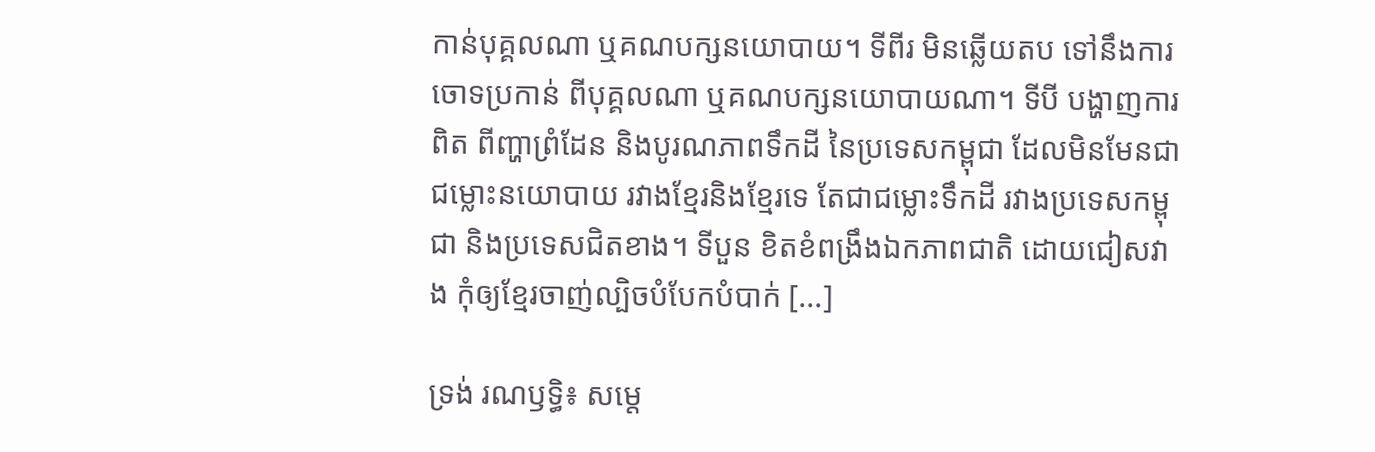កាន់បុគ្គលណា ឬគណបក្សនយោបាយ។ ទីពីរ មិនឆ្លើយតប ទៅនឹងការចោទប្រកាន់ ពីបុគ្គលណា ឬគណបក្សនយោបាយណា។ ទីបី បង្ហាញការពិត ពីញ្ហាព្រំដែន និងបូរណភាពទឹកដី នៃប្រទេសកម្ពុជា ដែលមិនមែនជាជម្លោះនយោបាយ រវាងខ្មែរនិងខ្មែរទេ តែជាជម្លោះទឹកដី រវាងប្រទេសកម្ពុជា និងប្រទេសជិតខាង។ ទីបួន ខិតខំពង្រឹងឯកភាពជាតិ ដោយជៀសវាង កុំឲ្យខ្មែរចាញ់ល្បិចបំបែកបំបាក់ [...]

ទ្រង់ រណឫទ្ធិ៖ សម្តេ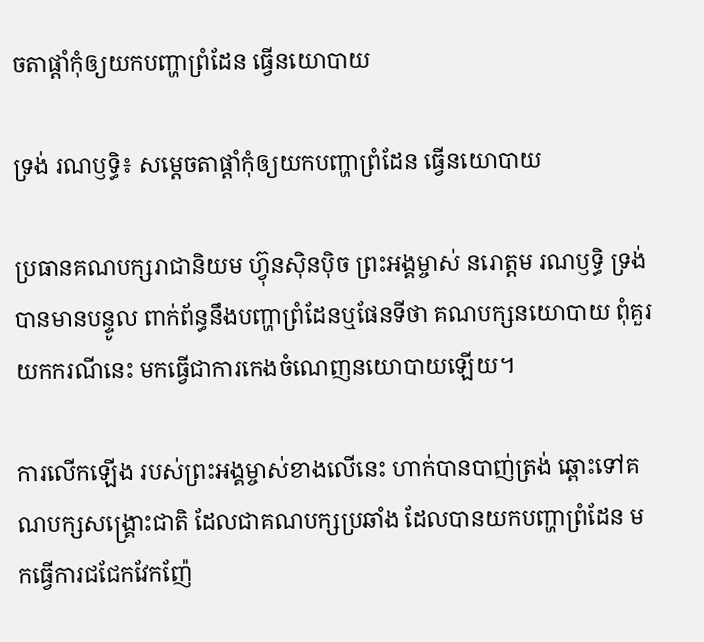ចតាផ្តាំកុំឲ្យយកបញ្ហាព្រំដែន ធ្វើនយោបាយ

ទ្រង់ រណឫទ្ធិ៖ សម្តេចតាផ្តាំកុំឲ្យយកបញ្ហាព្រំដែន ធ្វើនយោបាយ

ប្រធានគណបក្សរាជានិយម ហ៊្វុនស៊ិនប៉ិច ព្រះអង្គម្ចាស់ នរោត្តម រណឫទ្ធិ ទ្រង់បានមានបន្ទូល ពាក់ព័ន្ធនឹងបញ្ហាព្រំដែនឬផែនទីថា គណបក្សនយោបាយ ពុំគួរយកករណីនេះ មកធ្វើជាការកេងចំណេញនយោបាយឡើយ។

ការលើកឡើង របស់ព្រះអង្គម្ចាស់ខាងលើនេះ ហាក់បានបាញ់ត្រង់ ឆ្ពោះទៅគណបក្សសង្គ្រោះជាតិ ដែលជាគណបក្សប្រឆាំង ដែលបានយកបញ្ហាព្រំដែន មកធ្វើការជជែកវែកញ៉ែ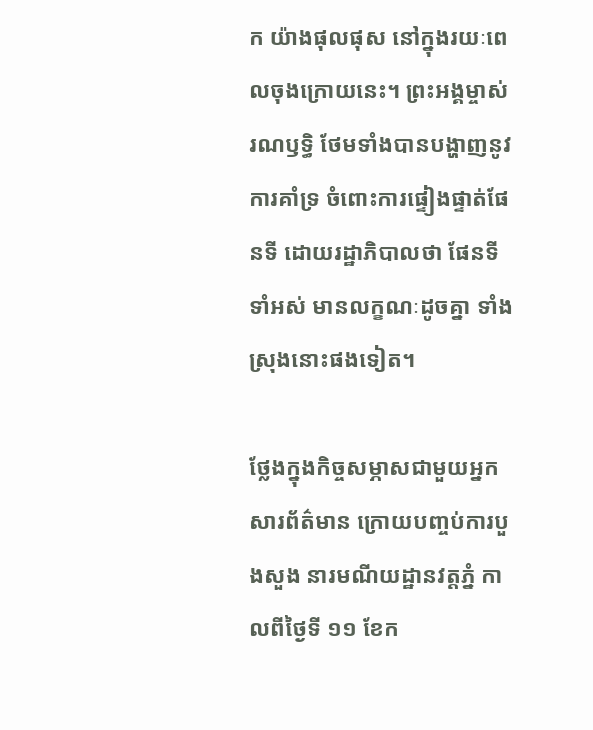ក យ៉ាងផុលផុស នៅក្នុងរយៈពេលចុងក្រោយនេះ។ ព្រះអង្គម្ចាស់ រណឫទ្ធិ ថែមទាំងបានបង្ហាញនូវការគាំទ្រ ចំពោះការផ្ទៀងផ្ទាត់ផែនទី ដោយរដ្ឋាភិបាលថា ផែនទីទាំអស់ មានលក្ខណៈដូចគ្នា ទាំងស្រុងនោះផងទៀត។

ថ្លែងក្នុងកិច្ចសម្ភាសជាមួយអ្នកសារព័ត៌មាន ក្រោយបញ្ចប់ការបួងសួង នារមណីយដ្ឋានវត្តភ្នំ កាលពីថ្ងៃទី ១១ ខែក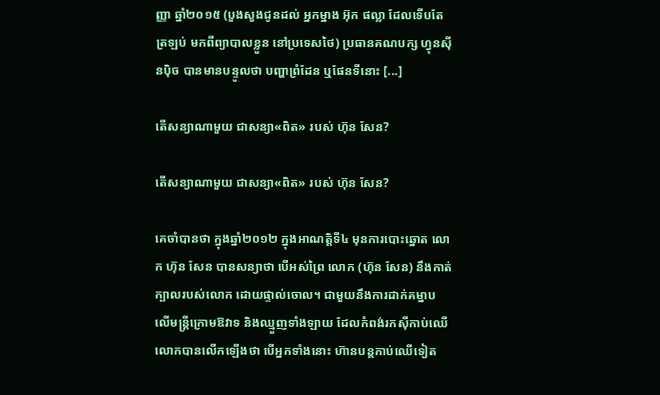ញ្ញា ឆ្នាំ២០១៥ (បួងសួងជូនដល់ អ្នកម្នាង អ៊ុក ផល្លា ដែលទើបតែត្រឡប់ មកពីព្យាបាលខ្លួន នៅប្រទេសថៃ) ប្រធានគណបក្ស ហ្វុនស៊ីនប៉ិច បានមានបន្ទូលថា បញ្ហាព្រំដែន ឬផែនទីនោះ [...]

តើសន្យាណាមួយ ជាសន្យា«ពិត» របស់ ហ៊ុន សែន?

តើសន្យាណាមួយ ជាសន្យា«ពិត» របស់ ហ៊ុន សែន?

គេចាំបានថា ក្នុងឆ្នាំ២០១២ ក្នុងអាណត្តិទី៤ មុនការបោះឆ្នោត លោក ហ៊ុន សែន បានសន្យាថា បើអស់ព្រៃ លោក (ហ៊ុន សែន) នឹងកាត់ក្បាលរបស់លោក ដោយផ្ទាល់ចោល។ ជាមួយនឹងការដាក់គម្នាប លើមន្រ្តីក្រោមឱវាទ និងឈ្មួញទាំងឡាយ ដែលកំពង់រកស៊ីកាប់ឈើ លោកបានលើកឡើងថា បើអ្នកទាំងនោះ ហ៊ានបន្តកាប់ឈើទៀត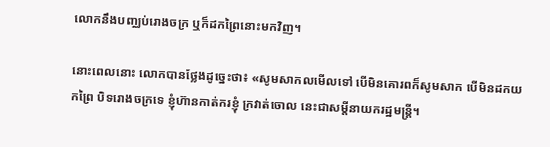លោកនឹងបញ្ឈប់រោងចក្រ ឬក៏ដកព្រៃនោះមកវិញ។

នោះពេលនោះ លោកបានថ្លែងដូច្នេះថា៖ «សូមសាកលមើលទៅ បើមិនគោរពក៏សូមសាក បើមិនដកយកព្រៃ បិទរោងចក្រទេ ខ្ញុំហ៊ានកាត់ករខ្ញុំ ក្រវាត់ចោល នេះជាសម្តីនាយករដ្ឋមន្រ្តី។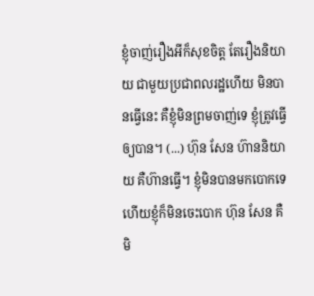ខ្ញុំចាញ់រឿងអីក៏សុខចិត្ត តែរឿងនិយាយ ជាមួយប្រជាពលរដ្ឋហើយ មិនបានធ្វើនេះ គឺខ្ញុំមិនព្រមចាញ់ទេ ខ្ញុំត្រូវធ្វើឲ្យបាន។ (...) ហ៊ុន សែន ហ៊ាននិយាយ គឺហ៊ានធ្វើ។ ខ្ញុំមិនបានមកបោកទេ ហើយខ្ញុំក៏មិនចេះបោក ហ៊ុន សែន គឺមិ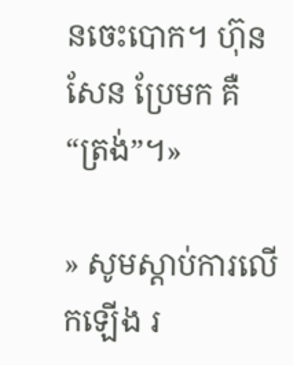នចេះបោក។ ហ៊ុន សែន ប្រែមក គឺ “ត្រង់”។»

» សូមស្តាប់ការលើកឡើង រ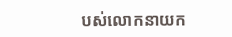បស់លោកនាយក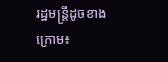រដ្ឋមន្រ្តីដូចខាងក្រោម៖